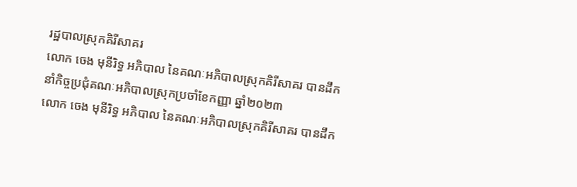រដ្ឋបាលស្រុកគិរីសាគរ
លោក ចេង មុនីរិទ្ធ អភិបាល នៃគណៈអភិបាលស្រុកគិរីសាគរ បានដឹកនាំកិច្ចប្រជុំគណៈអភិបាលស្រុកប្រចាំខែកញ្ញា ឆ្នាំ២០២៣
លោក ចេង មុនីរិទ្ធ អភិបាល នៃគណៈអភិបាលស្រុកគិរីសាគរ បានដឹក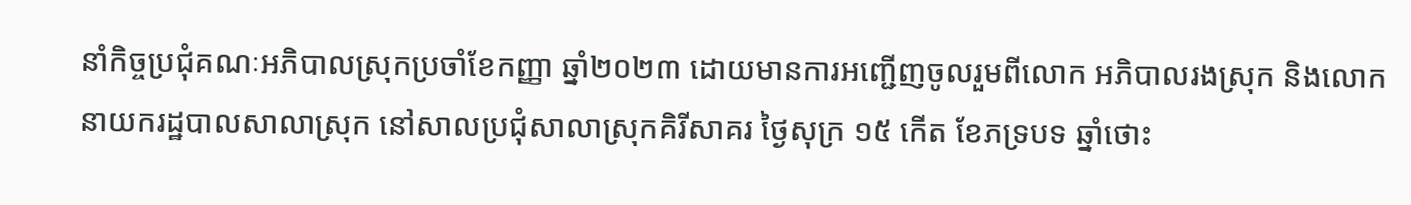នាំកិច្ចប្រជុំគណៈអភិបាលស្រុកប្រចាំខែកញ្ញា ឆ្នាំ២០២៣ ដោយមានការអញ្ជើញចូលរួមពីលោក អភិបាលរងស្រុក និងលោកនាយករដ្ឋបាលសាលាស្រុក នៅសាលប្រជុំសាលាស្រុកគិរីសាគរ ថ្ងៃសុក្រ ១៥ កើត ខែភទ្របទ ឆ្នាំថោះ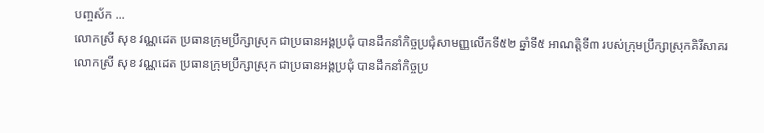បញ្ចស័ក ...
លោកស្រី សុខ វណ្ណដេត ប្រធានក្រុមប្រឹក្សាស្រុក ជាប្រធានអង្គប្រជុំ បានដឹកនាំកិច្ចប្រជុំសាមញ្ញលើកទី៥២ ឆ្នាំទី៥ អាណត្តិទី៣ របស់ក្រុមប្រឹក្សាស្រុកគិរីសាគរ
លោកស្រី សុខ វណ្ណដេត ប្រធានក្រុមប្រឹក្សាស្រុក ជាប្រធានអង្គប្រជុំ បានដឹកនាំកិច្ចប្រ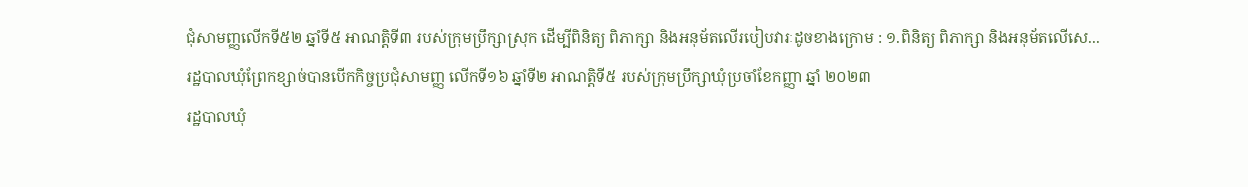ជុំសាមញ្ញលើកទី៥២ ឆ្នាំទី៥ អាណត្តិទី៣ របស់ក្រុមប្រឹក្សាស្រុក ដើម្បីពិនិត្យ ពិភាក្សា និងអនុម័តលើរបៀបវារៈដូចខាងក្រោម : ១.ពិនិត្យ ពិភាក្សា និងអនុម័តលើសេ...
រដ្ឋបាលឃុំព្រែកខ្សាច់បានបើកកិច្ចប្រជុំសាមញ្ញ លើកទី១៦ ឆ្នាំទី២ អាណត្តិទី៥ របស់ក្រុមប្រឹក្សាឃុំប្រចាំខែកញ្ញា ឆ្នាំ ២០២៣
រដ្ឋបាលឃុំ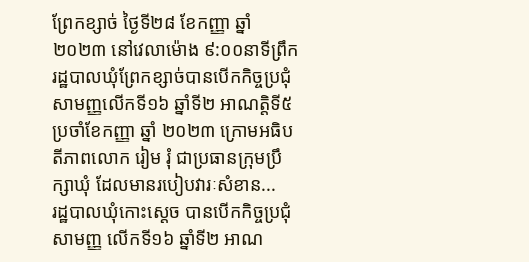ព្រែកខ្សាច់ ថ្ងៃទី២៨ ខែកញ្ញា ឆ្នាំ២០២៣ នៅវេលាម៉ោង ៩:០០នាទីព្រឹក រដ្ឋបាលឃុំព្រែកខ្សាច់បានបើកកិច្ចប្រជុំសាមញ្ញលើកទី១៦ ឆ្នាំទី២ អាណត្តិទី៥ ប្រចាំខែកញ្ញា ឆ្នាំ ២០២៣ ក្រោមអធិបតីភាពលោក រៀម រុំ ជាប្រធានក្រុមប្រឹក្សាឃុំ ដែលមានរបៀបវារៈសំខាន...
រដ្ឋបាលឃុំកោះស្ដេច បានបើកកិច្ចប្រជុំសាមញ្ញ លេីកទី១៦ ឆ្នាំទី២ អាណ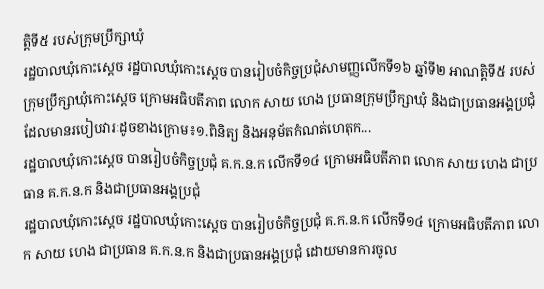ត្តិទី៥ របស់ក្រុមប្រឹក្សាឃុំ
រដ្ឋបាលឃុំកោះស្ដេច រដ្ឋបាលឃុំកោះស្ដេច បានរៀបចំកិច្ចប្រជុំសាមញ្ញលើកទី១៦ ឆ្នាំទី២ អាណត្តិទី៥ របស់ក្រុមប្រឹក្សាឃុំកោះស្ដេច ក្រោមអធិបតីភាព លោក សាយ ហេង ប្រធានក្រុមប្រឹក្សាឃុំ និងជាប្រធានអង្គប្រជុំ ដែលមានរបៀបវារៈដូចខាងក្រោម៖១.ពិនិត្យ និងអនុម័តកំណត់ហេតុក...
រដ្ឋបាលឃុំកោះស្ដេច បានរៀបចំកិច្ចប្រជុំ គ.ក.ន.ក លេីកទី១៤ ក្រោមអធិបតីភាព លោក សាយ ហេង ជាប្រធាន គ.ក.ន.ក និងជាប្រធានអង្គប្រជុំ
រដ្ឋបាលឃុំកោះស្ដេច រដ្ឋបាលឃុំកោះស្ដេច បានរៀបចំកិច្ចប្រជុំ គ.ក.ន.ក លេីកទី១៤ ក្រោមអធិបតីភាព លោក សាយ ហេង ជាប្រធាន គ.ក.ន.ក និងជាប្រធានអង្គប្រជុំ ដោយមានការចូល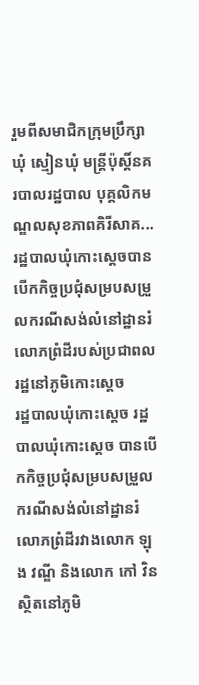រួមពីសមាជិកក្រុមប្រឹក្សាឃុំ ស្មៀនឃុំ មន្ត្រីប៉ុស្តិ៍នគរបាលរដ្ឋបាល បុគ្គលិកមណ្ឌលសុខភាពគិរីសាគ...
រដ្ឋបាលឃុំកោះស្ដេចបានបេីកកិច្ចប្រជុំសម្របសម្រួលករណីសង់លំនៅដ្ឋានរំលោភព្រំដីរបស់ប្រជាពលរដ្ឋនៅភូមិកោះស្ដេច
រដ្ឋបាលឃុំកោះស្ដេច រដ្ឋបាលឃុំកោះស្ដេច បានបេីកកិច្ចប្រជុំសម្របសម្រួលករណីសង់លំនៅដ្ឋានរំលោភព្រំដីរវាងលោក ឡុង វណ្ឌី និងលោក កៅ វិន ស្ថិតនៅភូមិ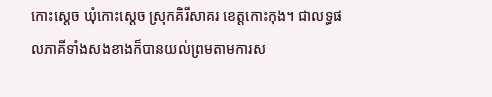កោះស្ដេច ឃុំកោះស្ដេច ស្រុកគិរីសាគរ ខេត្តកោះកុង។ ជាលទ្ធផលភាគីទាំងសងខាងក៏បានយល់ព្រមតាមការស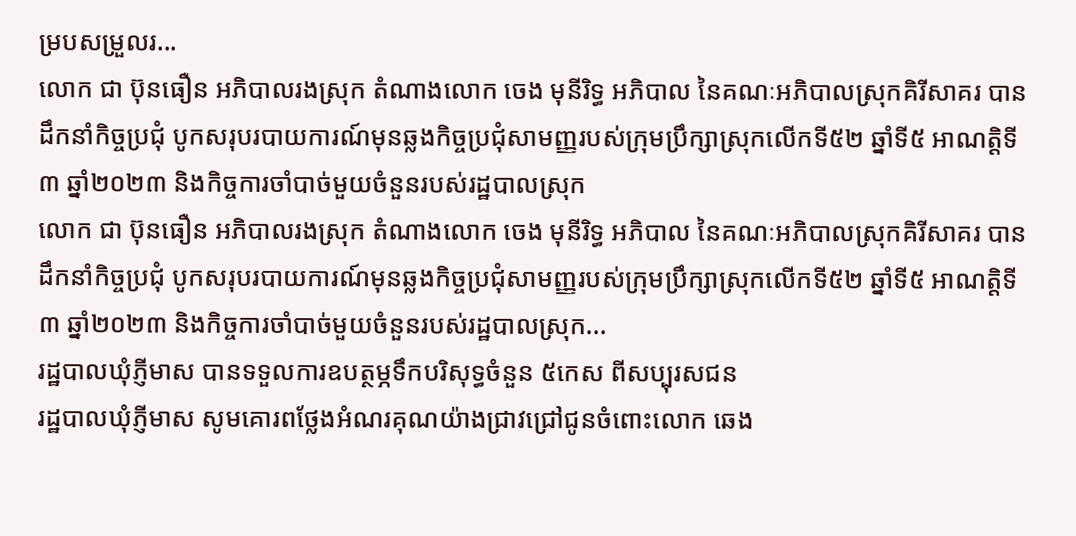ម្របសម្រួលរ...
លោក ជា ប៊ុនធឿន អភិបាលរងស្រុក តំណាងលោក ចេង មុនីរិទ្ធ អភិបាល នៃគណៈអភិបាលស្រុកគិរីសាគរ បានដឹកនាំកិច្ចប្រជុំ បូកសរុបរបាយការណ៍មុនឆ្លងកិច្ចប្រជុំសាមញ្ញរបស់ក្រុមប្រឹក្សាស្រុកលើកទី៥២ ឆ្នាំទី៥ អាណត្តិទី៣ ឆ្នាំ២០២៣ និងកិច្ចការចាំបាច់មួយចំនួនរបស់រដ្ឋបាលស្រុក
លោក ជា ប៊ុនធឿន អភិបាលរងស្រុក តំណាងលោក ចេង មុនីរិទ្ធ អភិបាល នៃគណៈអភិបាលស្រុកគិរីសាគរ បានដឹកនាំកិច្ចប្រជុំ បូកសរុបរបាយការណ៍មុនឆ្លងកិច្ចប្រជុំសាមញ្ញរបស់ក្រុមប្រឹក្សាស្រុកលើកទី៥២ ឆ្នាំទី៥ អាណត្តិទី៣ ឆ្នាំ២០២៣ និងកិច្ចការចាំបាច់មួយចំនួនរបស់រដ្ឋបាលស្រុក...
រដ្ឋបាលឃុំភ្ញីមាស បានទទួលការឧបត្ថម្ភទឹកបរិសុទ្ធចំនួន ៥កេស ពីសប្បុរសជន
រដ្ឋបាលឃុំភ្ញីមាស សូមគោរពថ្លែងអំណរគុណយ៉ាងជ្រាវជ្រៅជូនចំពោះលោក ឆេង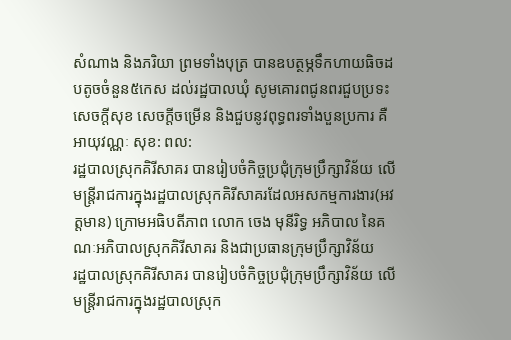សំណាង និងភរិយា ព្រមទាំងបុត្រ បានឧបត្ថម្ភទឹកហាយធិចដបតូចចំនួន៥កេស ដល់រដ្ឋបាលឃុំ សូមគោរពជូនពរជួបប្រទះសេចក្ដីសុខ សេចក្ដីចម្រើន និងជួបនូវពុទ្ធពរទាំងបួនប្រការ គឺអាយុវណ្ណៈ សុខ: ពល:
រដ្ឋបាលស្រុកគិរីសាគរ បានរៀបចំកិច្ចប្រជុំក្រុមប្រឹក្សាវិន័យ លើមន្រ្ដីរាជការក្នុងរដ្ឋបាលស្រុកគិរីសាគរដែលអសកម្មការងារ(អវត្តមាន) ក្រោមអធិបតីភាព លោក ចេង មុនីរិទ្ធ អភិបាល នៃគណៈអភិបាលស្រុកគិរីសាគរ និងជាប្រធានក្រុមប្រឹក្សាវិន័យ
រដ្ឋបាលស្រុកគិរីសាគរ បានរៀបចំកិច្ចប្រជុំក្រុមប្រឹក្សាវិន័យ លើមន្រ្ដីរាជការក្នុងរដ្ឋបាលស្រុក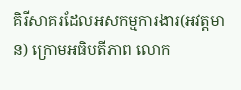គិរីសាគរដែលអសកម្មការងារ(អវត្តមាន) ក្រោមអធិបតីភាព លោក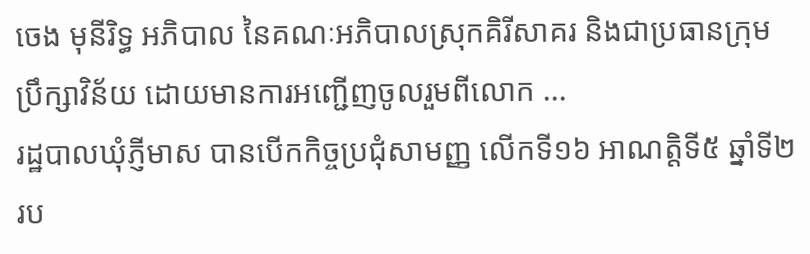ចេង មុនីរិទ្ធ អភិបាល នៃគណៈអភិបាលស្រុកគិរីសាគរ និងជាប្រធានក្រុមប្រឹក្សាវិន័យ ដោយមានការអញ្ជើញចូលរួមពីលោក ...
រដ្ឋបាលឃុំភ្ញីមាស បានបើកកិច្ចប្រជុំសាមញ្ញ លើកទី១៦ អាណត្តិទី៥ ឆ្នាំទី២ រប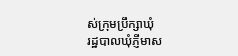ស់ក្រុមប្រឹក្សាឃុំ
រដ្ឋបាលឃុំភ្ញីមាស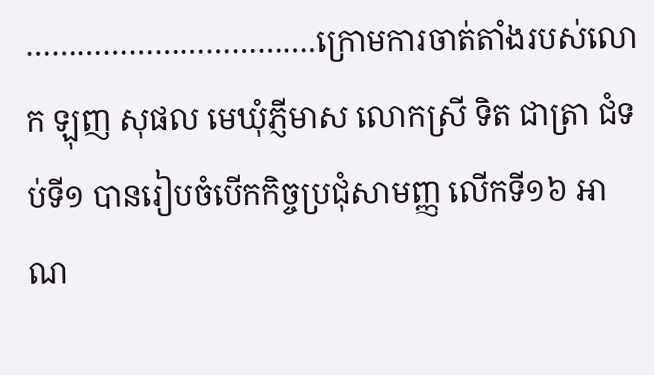…………………………….ក្រោមការចាត់តាំងរបស់លោក ឡុញ សុផល មេឃុំភ្ញីមាស លោកស្រី ទិត ជាត្រា ជំទប់ទី១ បានរៀបចំបើកកិច្ចប្រជុំសាមញ្ញ លើកទី១៦ អាណ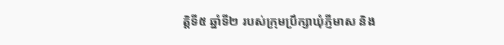ត្តិទី៥ ឆ្នាំទី២ របស់ក្រុមប្រឹក្សាឃុំភ្ញីមាស និង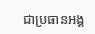ជាប្រធានអង្គ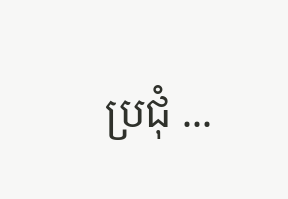ប្រជុំ ...